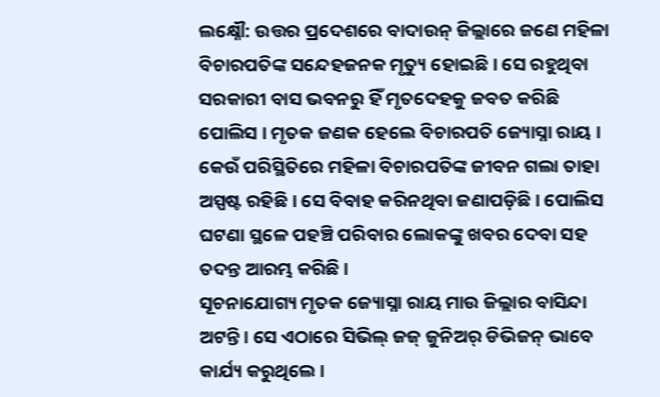ଲକ୍ଷ୍ନୌ: ଉତ୍ତର ପ୍ରଦେଶରେ ବାଦାଉନ୍ ଜିଲ୍ଲାରେ ଜଣେ ମହିଳା ବିଚାରପତିଙ୍କ ସନ୍ଦେହଜନକ ମୃତ୍ୟୁ ହୋଇଛି । ସେ ରହୁଥିବା ସରକାରୀ ବାସ ଭବନରୁ ହିଁ ମୃତଦେହକୁ ଜବତ କରିଛି ପୋଲିସ । ମୃତକ ଜଣକ ହେଲେ ବିଚାରପତି ଜ୍ୟୋସ୍ନା ରାୟ । କେଉଁ ପରିସ୍ଥିତିରେ ମହିଳା ବିଚାରପତିଙ୍କ ଜୀବନ ଗଲା ତାହା ଅସ୍ପଷ୍ଟ ରହିଛି । ସେ ବିବାହ କରିନଥିବା ଜଣାପଡ଼ିଛି । ପୋଲିସ ଘଟଣା ସ୍ଥଳେ ପହଞ୍ଚି ପରିବାର ଲୋକଙ୍କୁ ଖବର ଦେବା ସହ ତଦନ୍ତ ଆରମ୍ଭ କରିଛି ।
ସୂଚନାଯୋଗ୍ୟ ମୃତକ ଜ୍ୟୋସ୍ନା ରାୟ ମାଉ ଜିଲ୍ଲାର ବାସିନ୍ଦା ଅଟନ୍ତି । ସେ ଏଠାରେ ସିଭିଲ୍ ଜଜ୍ ଜୁନିଅର୍ ଡିଭିଜନ୍ ଭାବେ କାର୍ଯ୍ୟ କରୁଥିଲେ ।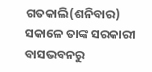ଗତକାଲି(ଶନିବାର) ସକାଳେ ତାଙ୍କ ସରକାରୀ ବାସଭବନରୁ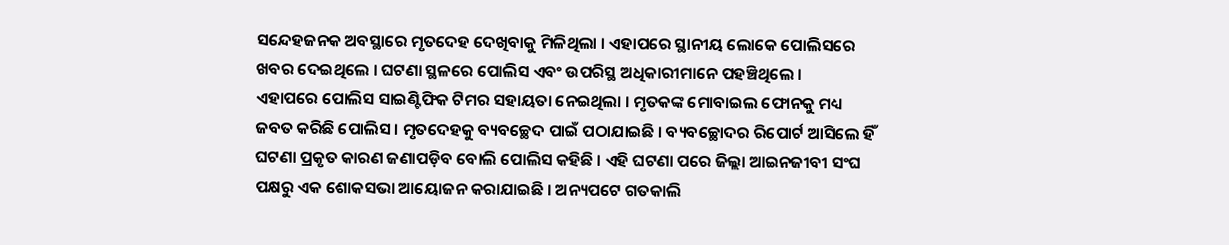ସନ୍ଦେହଜନକ ଅବସ୍ଥାରେ ମୃତଦେହ ଦେଖିବାକୁ ମିଳିଥିଲା । ଏହାପରେ ସ୍ଥାନୀୟ ଲୋକେ ପୋଲିସରେ ଖବର ଦେଇଥିଲେ । ଘଟଣା ସ୍ଥଳରେ ପୋଲିସ ଏବଂ ଉପରିସ୍ଥ ଅଧିକାରୀମାନେ ପହଞ୍ଚିଥିଲେ ।
ଏହାପରେ ପୋଲିସ ସାଇଣ୍ଟିଫିକ ଟିମର ସହାୟତା ନେଇଥିଲା । ମୃତକଙ୍କ ମୋବାଇଲ ଫୋନକୁ ମଧ୍ୟ ଜବତ କରିଛି ପୋଲିସ । ମୃତଦେହକୁ ବ୍ୟବଚ୍ଛେଦ ପାଇଁ ପଠାଯାଇଛି । ବ୍ୟବଚ୍ଛୋଦର ରିପୋର୍ଟ ଆସିଲେ ହିଁ ଘଟଣା ପ୍ରକୃତ କାରଣ ଜଣାପଡ଼ିବ ବୋଲି ପୋଲିସ କହିଛି । ଏହି ଘଟଣା ପରେ ଜିଲ୍ଲା ଆଇନଜୀବୀ ସଂଘ ପକ୍ଷରୁ ଏକ ଶୋକସଭା ଆୟୋଜନ କରାଯାଇଛି । ଅନ୍ୟପଟେ ଗତକାଲି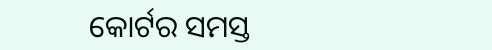କୋର୍ଟର ସମସ୍ତ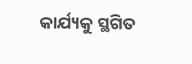କାର୍ଯ୍ୟକୁ ସ୍ଥଗିତ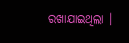ରଖାଯାଇଥିଲା ।